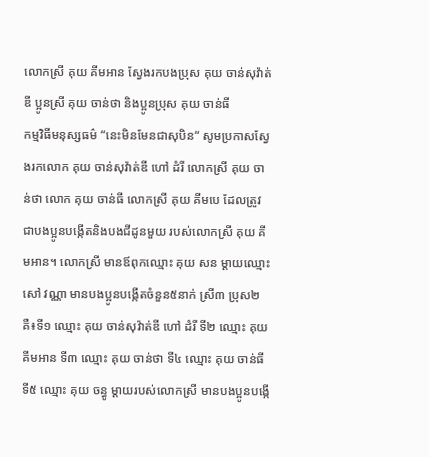លោកស្រី គុយ គីមអាន ស្វែងរកបងប្រុស គុយ ចាន់សុវ៉ាត់ឌី ប្អូនស្រី គុយ ចាន់ថា និងប្អូនប្រុស គុយ ចាន់ធី
កម្មវិធីមនុស្សធម៌ “នេះមិនមែនជាសុបិន“ សូមប្រកាសស្វែងរកលោក គុយ ចាន់សុវ៉ាត់ឌី ហៅ ដំរី លោកស្រី គុយ ចាន់ថា លោក គុយ ចាន់ធី លោកស្រី គុយ គីមបេ ដែលត្រូវជាបងប្អូនបង្កើតនិងបងជីដូនមួយ របស់លោកស្រី គុយ គីមអាន។ លោកស្រី មានឪពុកឈ្មោះ គុយ សន ម្ដាយឈ្មោះ សៅ វណ្ណា មានបងប្អូនបង្កើតចំនួន៥នាក់ ស្រី៣ ប្រុស២ គឺ៖ទី១ ឈ្មោះ គុយ ចាន់សុវ៉ាត់ឌី ហៅ ដំរី ទី២ ឈ្មោះ គុយ គីមអាន ទី៣ ឈ្មោះ គុយ ចាន់ថា ទី៤ ឈ្មោះ គុយ ចាន់ធី ទី៥ ឈ្មោះ គុយ ចន្ធូ ម្ដាយរបស់លោកស្រី មានបងប្អូនបង្កើ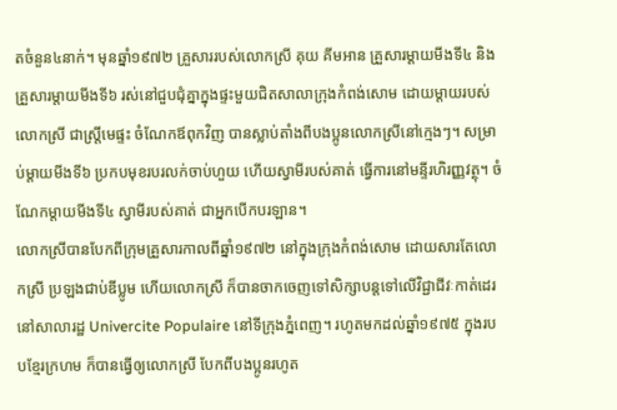តចំនួន៤នាក់។ មុនឆ្នាំ១៩៧២ គ្រួសាររបស់លោកស្រី គុយ គីមអាន គ្រួសារម្ដាយមីងទី៤ និងគ្រួសារម្ដាយមីងទី៦ រស់នៅជួបជុំគ្នាក្នុងផ្ទះមួយជិតសាលាក្រុងកំពង់សោម ដោយម្ដាយរបស់លោកស្រី ជាស្ត្រីមេផ្ទះ ចំណែកឪពុកវិញ បានស្លាប់តាំងពីបងប្អូនលោកស្រីនៅក្មេងៗ។ សម្រាប់ម្ដាយមីងទី៦ ប្រកបមុខរបរលក់ចាប់ហួយ ហើយស្វាមីរបស់គាត់ ធ្វើការនៅមន្ទីរហិរញ្ញវត្ថុ។ ចំណែកម្ដាយមីងទី៤ ស្វាមីរបស់គាត់ ជាអ្នកបើកបរឡាន។
លោកស្រីបានបែកពីក្រុមគ្រួសារកាលពីឆ្នាំ១៩៧២ នៅក្នុងក្រុងកំពង់សោម ដោយសារតែលោកស្រី ប្រឡងជាប់ឌីប្លូម ហើយលោកស្រី ក៏បានចាកចេញទៅសិក្សាបន្តទៅលើវិជ្ជាជីវៈកាត់ដេរនៅសាលារដ្ឋ Univercite Populaire នៅទីក្រុងភ្នំពេញ។ រហូតមកដល់ឆ្នាំ១៩៧៥ ក្នុងរបបខ្មែរក្រហម ក៏បានធ្វើឲ្យលោកស្រី បែកពីបងប្អូនរហូត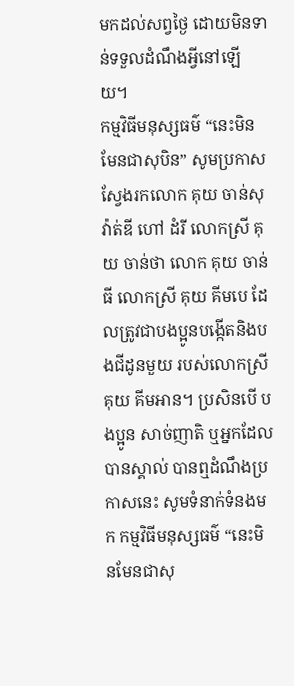មកដល់សព្វថ្ងៃ ដោយមិនទាន់ទទួលដំណឹងអ្វីនៅឡើយ។
កម្មវិធីមនុស្សធម៌ “នេះមិនមែនជាសុបិន” សូមប្រកាសស្វែងរកលោក គុយ ចាន់សុវ៉ាត់ឌី ហៅ ដំរី លោកស្រី គុយ ចាន់ថា លោក គុយ ចាន់ធី លោកស្រី គុយ គីមបេ ដែលត្រូវជាបងប្អូនបង្កើតនិងបងជីដូនមួយ របស់លោកស្រី គុយ គីមអាន។ ប្រសិនបើ បងប្អូន សាច់ញាតិ ឬអ្នកដែលបានស្គាល់ បានឮដំណឹងប្រកាសនេះ សូមទំនាក់ទំនងមក កម្មវិធីមនុស្សធម៌ “នេះមិនមែនជាសុ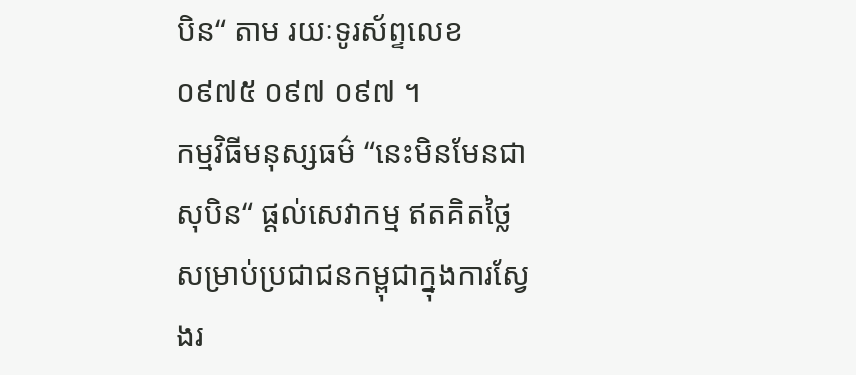បិន“ តាម រយៈទូរស័ព្ទលេខ ០៩៧៥ ០៩៧ ០៩៧ ។
កម្មវិធីមនុស្សធម៌ “នេះមិនមែនជាសុបិន“ ផ្ដល់សេវាកម្ម ឥតគិតថ្លៃ សម្រាប់ប្រជាជនកម្ពុជាក្នុងការស្វែងរ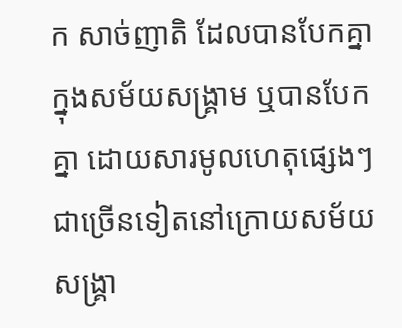ក សាច់ញាតិ ដែលបានបែកគ្នាក្នុងសម័យសង្គ្រាម ឬបានបែកគ្នា ដោយសារមូលហេតុផ្សេងៗ ជាច្រើនទៀតនៅក្រោយសម័យសង្គ្រា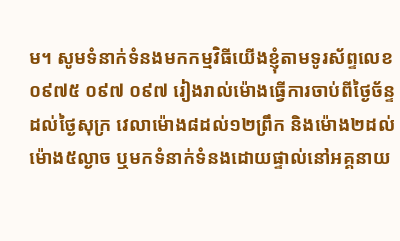ម។ សូមទំនាក់ទំនងមកកម្មវិធីយើងខ្ញុំតាមទូរស័ព្ទលេខ ០៩៧៥ ០៩៧ ០៩៧ រៀងរាល់ម៉ោងធ្វើការចាប់ពីថ្ងៃច័ន្ទដល់ថ្ងៃសុក្រ វេលាម៉ោង៨ដល់១២ព្រឹក និងម៉ោង២ដល់ម៉ោង៥ល្ងាច ឬមកទំនាក់ទំនងដោយផ្ទាល់នៅអគ្គនាយ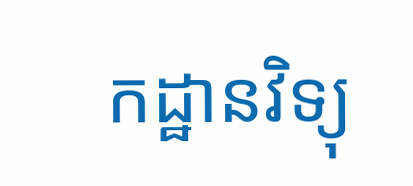កដ្ឋានវិទ្យុ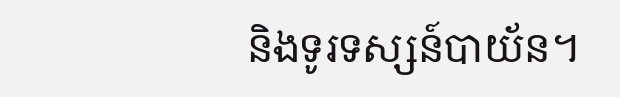និងទូរទស្សន៍បាយ័ន។